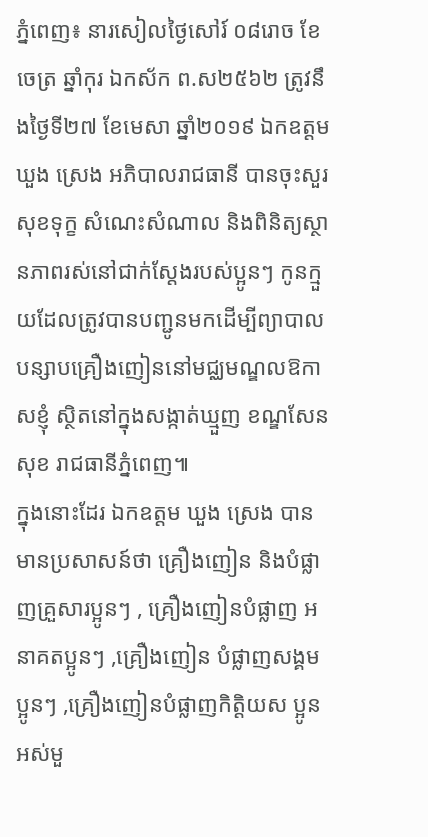ភ្នំពេញ៖ នារសៀលថ្ងៃសៅរ៍ ០៨រោច ខែចេត្រ ឆ្នាំកុរ ឯកស័ក ព.ស២៥៦២ ត្រូវនឹងថ្ងៃទី២៧ ខែមេសា ឆ្នាំ២០១៩ ឯកឧត្តម ឃួង ស្រេង អភិបាលរាជធានី បានចុះសួរសុខទុក្ខ សំណេះសំណាល និងពិនិត្យស្ថានភាពរស់នៅជាក់ស្ដែងរបស់ប្អូនៗ កូនក្មួយដែលត្រូវបានបញ្ជូនមកដើម្បីព្យាបាលបន្សាបគ្រឿងញៀននៅមជ្ឈមណ្ឌលឱកាសខ្ញុំ ស្ថិតនៅក្នុងសង្កាត់ឃ្មួញ ខណ្ឌសែនសុខ រាជធានីភ្នំពេញ៕
ក្នុងនោះដែរ ឯកឧត្តម ឃួង ស្រេង បានមានប្រសាសន៍ថា គ្រឿងញៀន និងបំផ្លាញគ្រួសារប្អូនៗ , គ្រឿងញៀនបំផ្លាញ អនាគតប្អូនៗ ,គ្រឿងញៀន បំផ្លាញសង្គមប្អូនៗ ,គ្រឿងញៀនបំផ្លាញកិត្ដិយស ប្អូនអស់មួ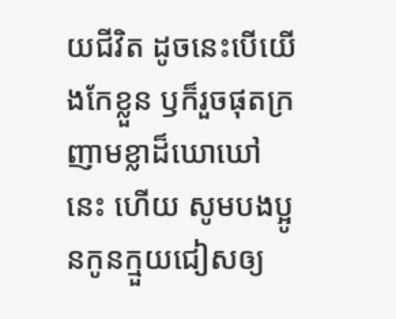យជីវិត ដូចនេះបើយើងកែខ្លួន ឫក៏រួចផុតក្រញាមខ្លាដ៏ឃោឃៅនេះ ហើយ សូមបងប្អូនកូនក្មួយជៀសឲ្យ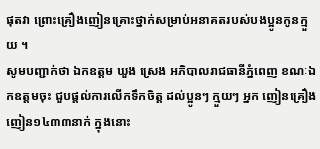ផុតវា ព្រោះគ្រឿងញៀនគ្រោះថ្នាក់សម្រាប់អនាគតរបស់បងប្អូនកូនក្មួយ ។
សូមបញ្ជាក់ថា ឯកឧត្តម ឃួង ស្រេង អភិបាលរាជធានីភ្នំពេញ ខណៈឯកឧត្តមចុះ ជួបផ្ដល់ការលើកទឹកចិត្ដ ដល់ប្អូនៗ ក្មួយៗ អ្នក ញៀនគ្រឿងញៀន១៤៣៣នាក់ ក្នុងនោះ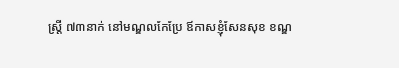ស្ដ្រី ៧៣នាក់ នៅមណ្ឌលកែប្រែ ឪកាសខ្ញុំសែនសុខ ខណ្ឌ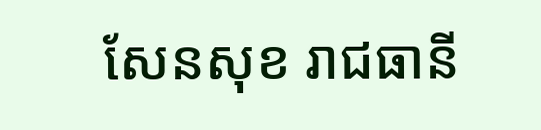សែនសុខ រាជធានី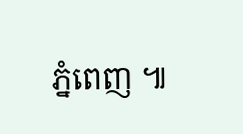ភ្នំពេញ ៕